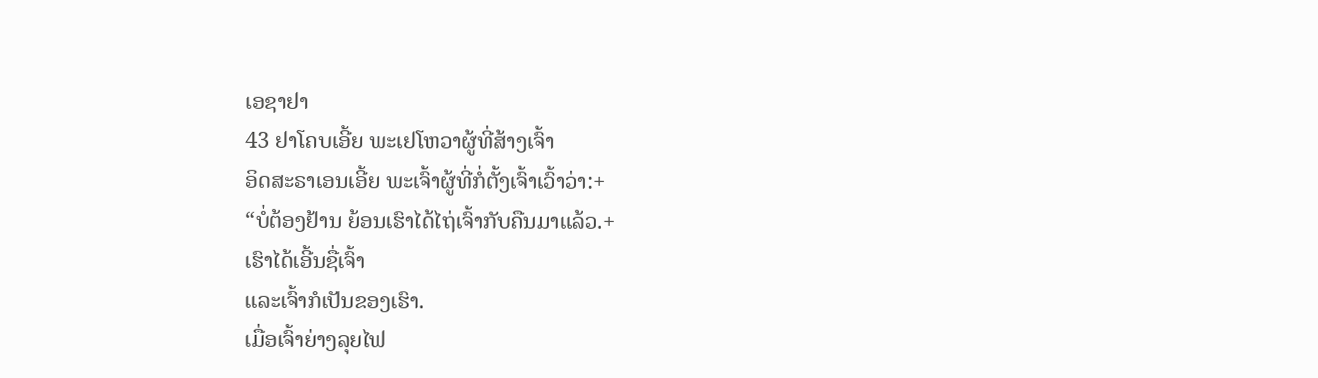ເອຊາຢາ
43 ຢາໂຄບເອີ້ຍ ພະເຢໂຫວາຜູ້ທີ່ສ້າງເຈົ້າ
ອິດສະຣາເອນເອີ້ຍ ພະເຈົ້າຜູ້ທີ່ກໍ່ຕັ້ງເຈົ້າເວົ້າວ່າ:+
“ບໍ່ຕ້ອງຢ້ານ ຍ້ອນເຮົາໄດ້ໄຖ່ເຈົ້າກັບຄືນມາແລ້ວ.+
ເຮົາໄດ້ເອີ້ນຊື່ເຈົ້າ
ແລະເຈົ້າກໍເປັນຂອງເຮົາ.
ເມື່ອເຈົ້າຍ່າງລຸຍໄຟ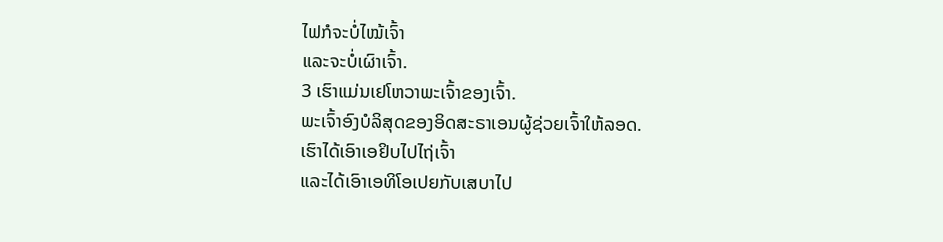ໄຟກໍຈະບໍ່ໄໝ້ເຈົ້າ
ແລະຈະບໍ່ເຜົາເຈົ້າ.
3 ເຮົາແມ່ນເຢໂຫວາພະເຈົ້າຂອງເຈົ້າ.
ພະເຈົ້າອົງບໍລິສຸດຂອງອິດສະຣາເອນຜູ້ຊ່ວຍເຈົ້າໃຫ້ລອດ.
ເຮົາໄດ້ເອົາເອຢິບໄປໄຖ່ເຈົ້າ
ແລະໄດ້ເອົາເອທິໂອເປຍກັບເສບາໄປ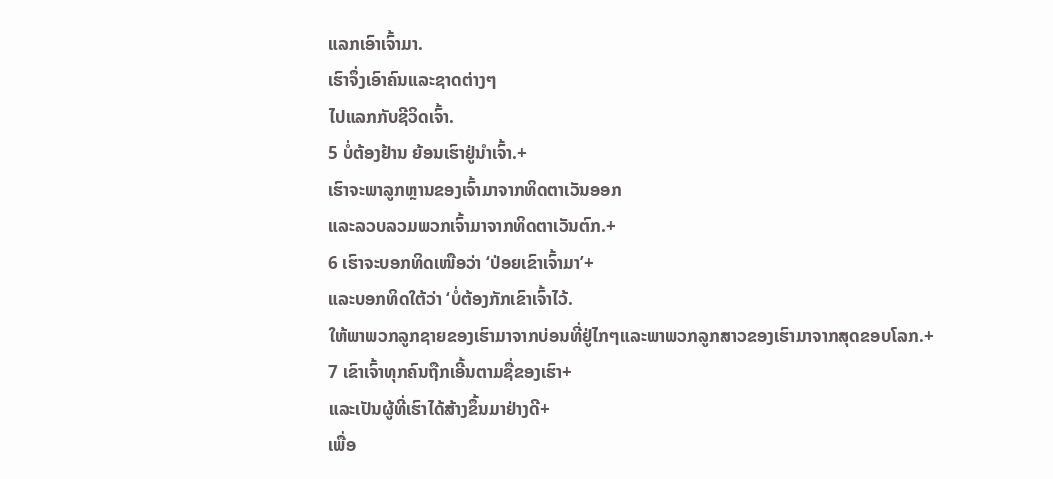ແລກເອົາເຈົ້າມາ.
ເຮົາຈຶ່ງເອົາຄົນແລະຊາດຕ່າງໆ
ໄປແລກກັບຊີວິດເຈົ້າ.
5 ບໍ່ຕ້ອງຢ້ານ ຍ້ອນເຮົາຢູ່ນຳເຈົ້າ.+
ເຮົາຈະພາລູກຫຼານຂອງເຈົ້າມາຈາກທິດຕາເວັນອອກ
ແລະລວບລວມພວກເຈົ້າມາຈາກທິດຕາເວັນຕົກ.+
6 ເຮົາຈະບອກທິດເໜືອວ່າ ‘ປ່ອຍເຂົາເຈົ້າມາ’+
ແລະບອກທິດໃຕ້ວ່າ ‘ບໍ່ຕ້ອງກັກເຂົາເຈົ້າໄວ້.
ໃຫ້ພາພວກລູກຊາຍຂອງເຮົາມາຈາກບ່ອນທີ່ຢູ່ໄກໆແລະພາພວກລູກສາວຂອງເຮົາມາຈາກສຸດຂອບໂລກ.+
7 ເຂົາເຈົ້າທຸກຄົນຖືກເອີ້ນຕາມຊື່ຂອງເຮົາ+
ແລະເປັນຜູ້ທີ່ເຮົາໄດ້ສ້າງຂຶ້ນມາຢ່າງດີ+
ເພື່ອ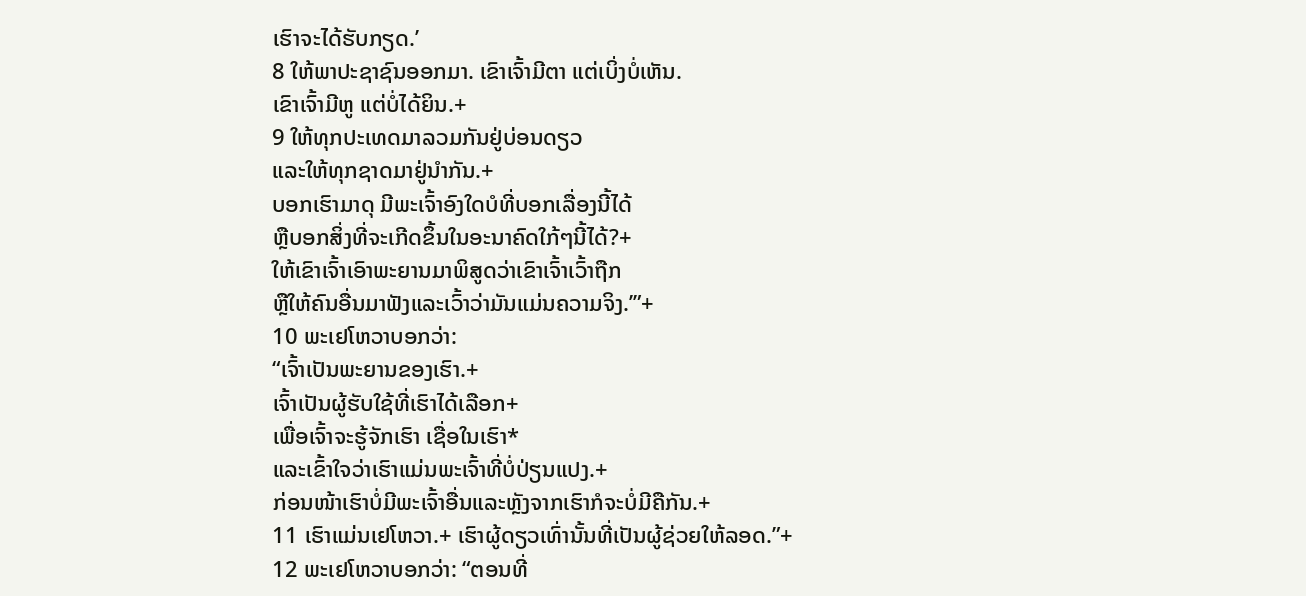ເຮົາຈະໄດ້ຮັບກຽດ.’
8 ໃຫ້ພາປະຊາຊົນອອກມາ. ເຂົາເຈົ້າມີຕາ ແຕ່ເບິ່ງບໍ່ເຫັນ.
ເຂົາເຈົ້າມີຫູ ແຕ່ບໍ່ໄດ້ຍິນ.+
9 ໃຫ້ທຸກປະເທດມາລວມກັນຢູ່ບ່ອນດຽວ
ແລະໃຫ້ທຸກຊາດມາຢູ່ນຳກັນ.+
ບອກເຮົາມາດຸ ມີພະເຈົ້າອົງໃດບໍທີ່ບອກເລື່ອງນີ້ໄດ້
ຫຼືບອກສິ່ງທີ່ຈະເກີດຂຶ້ນໃນອະນາຄົດໃກ້ໆນີ້ໄດ້?+
ໃຫ້ເຂົາເຈົ້າເອົາພະຍານມາພິສູດວ່າເຂົາເຈົ້າເວົ້າຖືກ
ຫຼືໃຫ້ຄົນອື່ນມາຟັງແລະເວົ້າວ່າມັນແມ່ນຄວາມຈິງ.’”+
10 ພະເຢໂຫວາບອກວ່າ:
“ເຈົ້າເປັນພະຍານຂອງເຮົາ.+
ເຈົ້າເປັນຜູ້ຮັບໃຊ້ທີ່ເຮົາໄດ້ເລືອກ+
ເພື່ອເຈົ້າຈະຮູ້ຈັກເຮົາ ເຊື່ອໃນເຮົາ*
ແລະເຂົ້າໃຈວ່າເຮົາແມ່ນພະເຈົ້າທີ່ບໍ່ປ່ຽນແປງ.+
ກ່ອນໜ້າເຮົາບໍ່ມີພະເຈົ້າອື່ນແລະຫຼັງຈາກເຮົາກໍຈະບໍ່ມີຄືກັນ.+
11 ເຮົາແມ່ນເຢໂຫວາ.+ ເຮົາຜູ້ດຽວເທົ່ານັ້ນທີ່ເປັນຜູ້ຊ່ວຍໃຫ້ລອດ.”+
12 ພະເຢໂຫວາບອກວ່າ: “ຕອນທີ່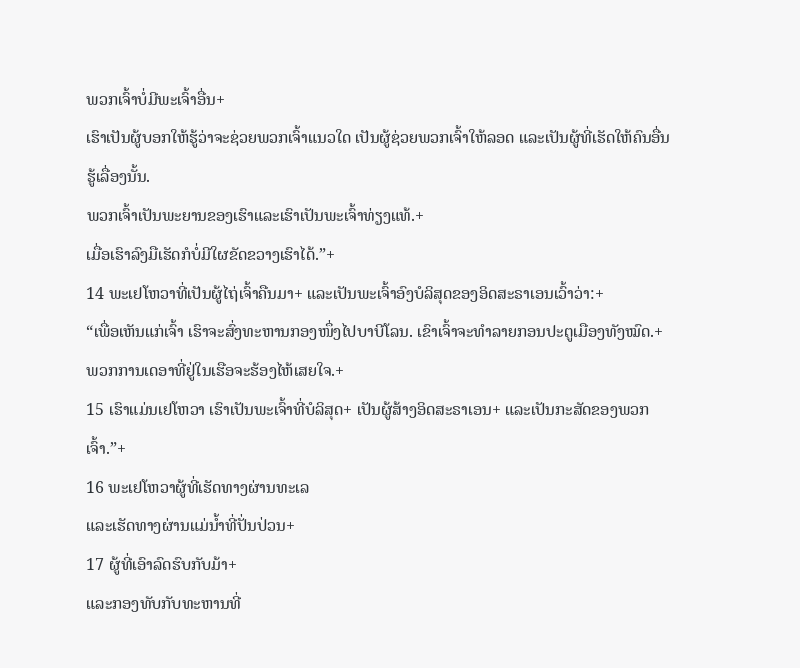ພວກເຈົ້າບໍ່ມີພະເຈົ້າອື່ນ+
ເຮົາເປັນຜູ້ບອກໃຫ້ຮູ້ວ່າຈະຊ່ວຍພວກເຈົ້າແນວໃດ ເປັນຜູ້ຊ່ວຍພວກເຈົ້າໃຫ້ລອດ ແລະເປັນຜູ້ທີ່ເຮັດໃຫ້ຄົນອື່ນຮູ້ເລື່ອງນັ້ນ.
ພວກເຈົ້າເປັນພະຍານຂອງເຮົາແລະເຮົາເປັນພະເຈົ້າທ່ຽງແທ້.+
ເມື່ອເຮົາລົງມືເຮັດກໍບໍ່ມີໃຜຂັດຂວາງເຮົາໄດ້.”+
14 ພະເຢໂຫວາທີ່ເປັນຜູ້ໄຖ່ເຈົ້າຄືນມາ+ ແລະເປັນພະເຈົ້າອົງບໍລິສຸດຂອງອິດສະຣາເອນເວົ້າວ່າ:+
“ເພື່ອເຫັນແກ່ເຈົ້າ ເຮົາຈະສົ່ງທະຫານກອງໜຶ່ງໄປບາບີໂລນ. ເຂົາເຈົ້າຈະທຳລາຍກອນປະຕູເມືອງທັງໝົດ.+
ພວກການເດອາທີ່ຢູ່ໃນເຮືອຈະຮ້ອງໄຫ້ເສຍໃຈ.+
15 ເຮົາແມ່ນເຢໂຫວາ ເຮົາເປັນພະເຈົ້າທີ່ບໍລິສຸດ+ ເປັນຜູ້ສ້າງອິດສະຣາເອນ+ ແລະເປັນກະສັດຂອງພວກເຈົ້າ.”+
16 ພະເຢໂຫວາຜູ້ທີ່ເຮັດທາງຜ່ານທະເລ
ແລະເຮັດທາງຜ່ານແມ່ນ້ຳທີ່ປັ່ນປ່ວນ+
17 ຜູ້ທີ່ເອົາລົດຮົບກັບມ້າ+
ແລະກອງທັບກັບທະຫານທີ່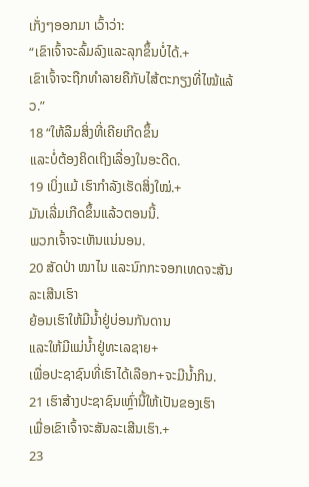ເກັ່ງໆອອກມາ ເວົ້າວ່າ:
“ເຂົາເຈົ້າຈະລົ້ມລົງແລະລຸກຂຶ້ນບໍ່ໄດ້.+
ເຂົາເຈົ້າຈະຖືກທຳລາຍຄືກັບໄສ້ຕະກຽງທີ່ໄໝ້ແລ້ວ.”
18 “ໃຫ້ລືມສິ່ງທີ່ເຄີຍເກີດຂຶ້ນ
ແລະບໍ່ຕ້ອງຄິດເຖິງເລື່ອງໃນອະດີດ.
19 ເບິ່ງແມ້ ເຮົາກຳລັງເຮັດສິ່ງໃໝ່.+
ມັນເລີ່ມເກີດຂຶ້ນແລ້ວຕອນນີ້.
ພວກເຈົ້າຈະເຫັນແນ່ນອນ.
20 ສັດປ່າ ໝາໄນ ແລະນົກກະຈອກເທດຈະສັນລະເສີນເຮົາ
ຍ້ອນເຮົາໃຫ້ມີນ້ຳຢູ່ບ່ອນກັນດານ
ແລະໃຫ້ມີແມ່ນ້ຳຢູ່ທະເລຊາຍ+
ເພື່ອປະຊາຊົນທີ່ເຮົາໄດ້ເລືອກ+ຈະມີນ້ຳກິນ.
21 ເຮົາສ້າງປະຊາຊົນເຫຼົ່ານີ້ໃຫ້ເປັນຂອງເຮົາ
ເພື່ອເຂົາເຈົ້າຈະສັນລະເສີນເຮົາ.+
23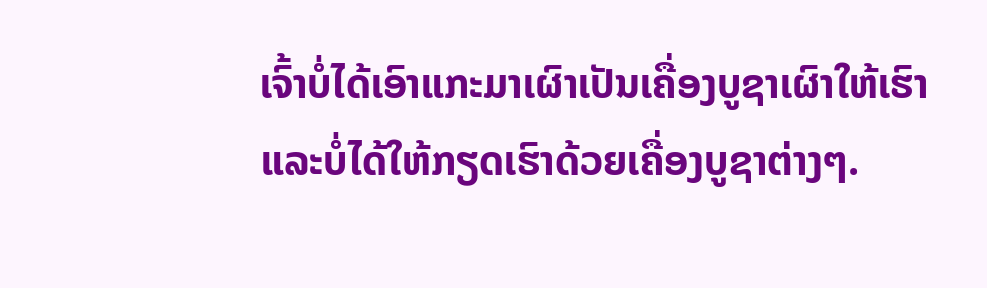ເຈົ້າບໍ່ໄດ້ເອົາແກະມາເຜົາເປັນເຄື່ອງບູຊາເຜົາໃຫ້ເຮົາ
ແລະບໍ່ໄດ້ໃຫ້ກຽດເຮົາດ້ວຍເຄື່ອງບູຊາຕ່າງໆ.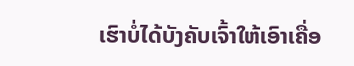ເຮົາບໍ່ໄດ້ບັງຄັບເຈົ້າໃຫ້ເອົາເຄື່ອ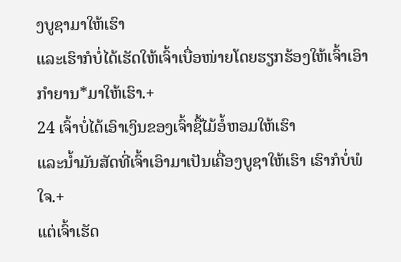ງບູຊາມາໃຫ້ເຮົາ
ແລະເຮົາກໍບໍ່ໄດ້ເຮັດໃຫ້ເຈົ້າເບື່ອໜ່າຍໂດຍຮຽກຮ້ອງໃຫ້ເຈົ້າເອົາກຳຍານ*ມາໃຫ້ເຮົາ.+
24 ເຈົ້າບໍ່ໄດ້ເອົາເງິນຂອງເຈົ້າຊື້ໄມ້ອໍ້ຫອມໃຫ້ເຮົາ
ແລະນ້ຳມັນສັດທີ່ເຈົ້າເອົາມາເປັນເຄື່ອງບູຊາໃຫ້ເຮົາ ເຮົາກໍບໍ່ພໍໃຈ.+
ແຕ່ເຈົ້າເຮັດ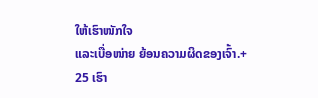ໃຫ້ເຮົາໜັກໃຈ
ແລະເບື່ອໜ່າຍ ຍ້ອນຄວາມຜິດຂອງເຈົ້າ.+
25 ເຮົາ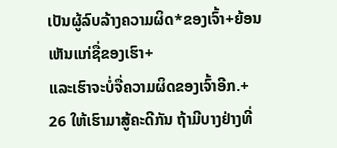ເປັນຜູ້ລົບລ້າງຄວາມຜິດ*ຂອງເຈົ້າ+ຍ້ອນເຫັນແກ່ຊື່ຂອງເຮົາ+
ແລະເຮົາຈະບໍ່ຈື່ຄວາມຜິດຂອງເຈົ້າອີກ.+
26 ໃຫ້ເຮົາມາສູ້ຄະດີກັນ ຖ້າມີບາງຢ່າງທີ່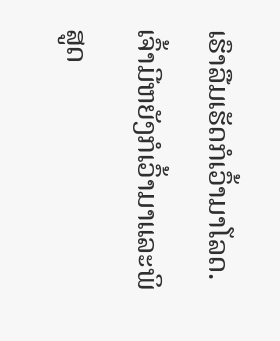ເຮົາລືມເຮັດກໍເວົ້າມາໂລດ.
ເຈົ້າມີຫຍັງກໍເວົ້າມາແລະພິສູດ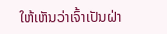ໃຫ້ເຫັນວ່າເຈົ້າເປັນຝ່າ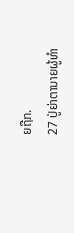ຍຖືກ.
27 ປູ່ຍ່າຕານາຍຜູ້ທຳ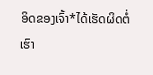ອິດຂອງເຈົ້າ*ໄດ້ເຮັດຜິດຕໍ່ເຮົາ